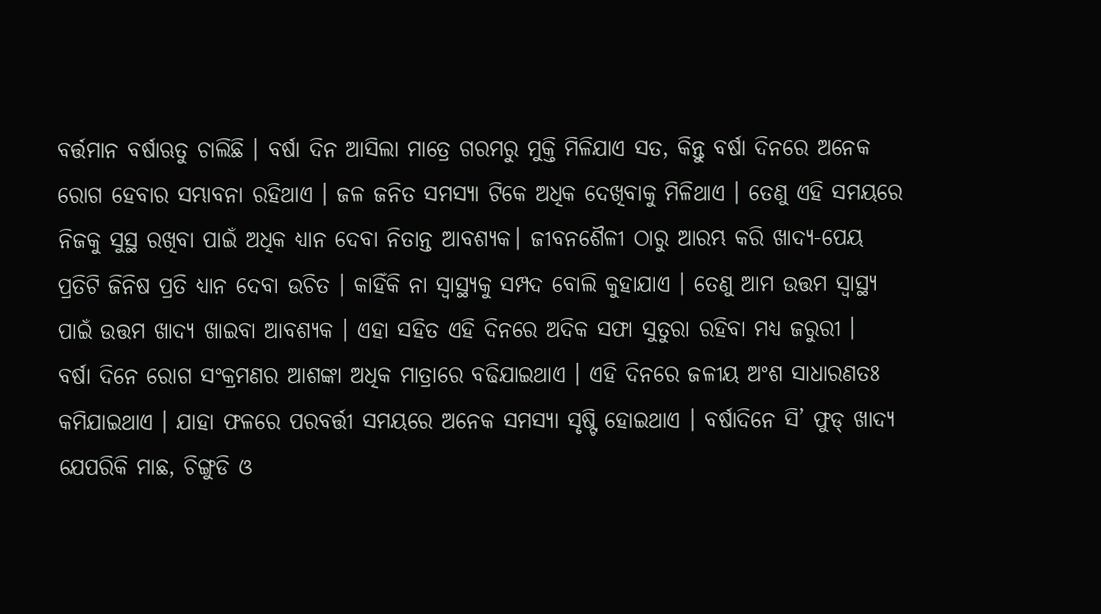ବର୍ତ୍ତମାନ ବର୍ଷାଋତୁ ଚାଲିଛି । ବର୍ଷା ଦିନ ଆସିଲା ମାତ୍ରେ ଗରମରୁ ମୁକ୍ତି ମିଳିଯାଏ ସତ, କିନ୍ତୁ ବର୍ଷା ଦିନରେ ଅନେକ ରୋଗ ହେବାର ସମ୍ଭାବନା ରହିଥାଏ । ଜଳ ଜନିତ ସମସ୍ୟା ଟିକେ ଅଧିକ ଦେଖିବାକୁ ମିଳିଥାଏ । ତେଣୁ ଏହି ସମୟରେ ନିଜକୁ ସୁସ୍ଥ ରଖିବା ପାଇଁ ଅଧିକ ଧ୍ୟାନ ଦେବା ନିତାନ୍ତ ଆବଶ୍ୟକ। ଜୀବନଶୈଳୀ ଠାରୁ ଆରମ୍ଭ କରି ଖାଦ୍ୟ-ପେୟ ପ୍ରତିଟି ଜିନିଷ ପ୍ରତି ଧ୍ୟାନ ଦେବା ଉଚିତ । କାହିଁକି ନା ସ୍ବାସ୍ଥ୍ୟକୁ ସମ୍ପଦ ବୋଲି କୁହାଯାଏ । ତେଣୁ ଆମ ଉତ୍ତମ ସ୍ବାସ୍ଥ୍ୟ ପାଇଁ ଉତ୍ତମ ଖାଦ୍ୟ ଖାଇବା ଆବଶ୍ୟକ । ଏହା ସହିତ ଏହି ଦିନରେ ଅଦିକ ସଫା ସୁତୁରା ରହିବା ମଧ୍ୟ ଜରୁରୀ ।
ବର୍ଷା ଦିନେ ରୋଗ ସଂକ୍ରମଣର ଆଶଙ୍କା ଅଧିକ ମାତ୍ରାରେ ବଢିଯାଇଥାଏ । ଏହି ଦିନରେ ଜଳୀୟ ଅଂଶ ସାଧାରଣତଃ କମିଯାଇଥାଏ । ଯାହା ଫଳରେ ପରବର୍ତ୍ତୀ ସମୟରେ ଅନେକ ସମସ୍ୟା ସୃଷ୍ଟି ହୋଇଥାଏ । ବର୍ଷାଦିନେ ସି’ ଫୁଡ୍ ଖାଦ୍ୟ ଯେପରିକି ମାଛ, ଚିଙ୍ଗୁଡି ଓ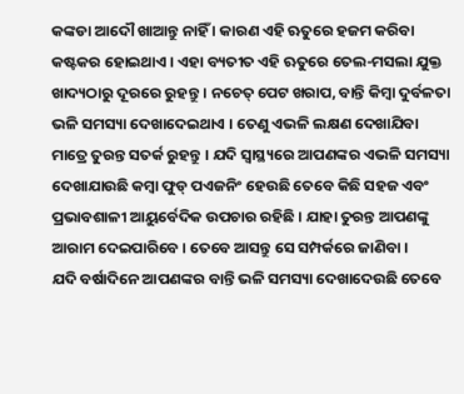କଙ୍କଡା ଆଦୌ ଖାଆନ୍ତୁ ନାହିଁ । କାରଣ ଏହି ଋତୁରେ ହଜମ କରିବା କଷ୍ଟକର ହୋଇଥାଏ । ଏହା ବ୍ୟତୀତ ଏହି ଋତୁରେ ତେଲ-ମସଲା ଯୁକ୍ତ ଖାଦ୍ୟଠାରୁ ଦୂରରେ ରୁହନ୍ତୁ । ନଚେତ୍ ପେଟ ଖରାପ, ବାନ୍ତି କିମ୍ବା ଦୁର୍ବଳତା ଭଳି ସମସ୍ୟା ଦେଖାଦେଇଥାଏ । ତେଣୁ ଏଭଳି ଲକ୍ଷଣ ଦେଖାଯିବା ମାତ୍ରେ ତୁରନ୍ତ ସତର୍କ ରୁହନ୍ତୁ । ଯଦି ସ୍ବାସ୍ଥ୍ୟରେ ଆପଣଙ୍କର ଏଭଳି ସମସ୍ୟା ଦେଖାଯାଉଛି କମ୍ବା ଫୁଡ୍ ପଏଜନିଂ ହେଉଛି ତେବେ କିଛି ସହଜ ଏବଂ ପ୍ରଭାବଶାଳୀ ଆୟୁର୍ବେଦିକ ଉପଚାର ରହିଛି । ଯାହା ତୁରନ୍ତ ଆପଣଙ୍କୁ ଆରାମ ଦେଇପାରିବେ । ତେବେ ଆସନ୍ତୁ ସେ ସମ୍ପର୍କରେ ଜାଣିବା ।
ଯଦି ବର୍ଷାଦିନେ ଆପଣଙ୍କର ବାନ୍ତି ଭଳି ସମସ୍ୟା ଦେଖାଦେଉଛି ତେବେ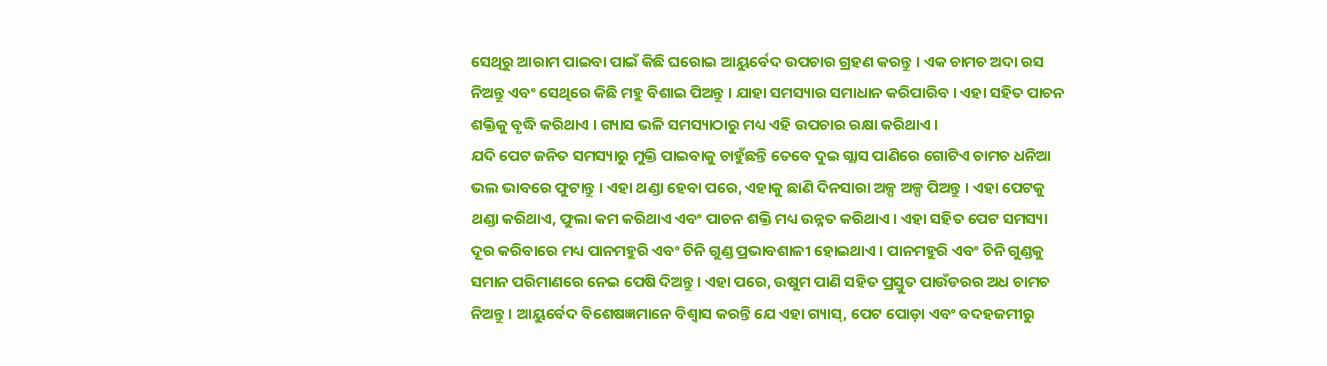ସେଥିରୁ ଆରାମ ପାଇବା ପାଇଁ କିଛି ଘରୋଇ ଆୟୁର୍ବେଦ ଉପଚାର ଗ୍ରହଣ କରନ୍ତୁ । ଏକ ଚାମଚ ଅଦା ରସ ନିଅନ୍ତୁ ଏବଂ ସେଥିରେ କିଛି ମହୁ ବିଶାଇ ପିଅନ୍ତୁ । ଯାହା ସମସ୍ୟାର ସମାଧାନ କରିପାରିବ । ଏହା ସହିତ ପାଚନ ଶକ୍ତିକୁ ବୃଦ୍ଧି କରିଥାଏ । ଗ୍ୟାସ ଭଳି ସମସ୍ୟାଠାରୁ ମଧ୍ୟ ଏହି ଉପଚାର ରକ୍ଷା କରିଥାଏ ।
ଯଦି ପେଟ ଜନିତ ସମସ୍ୟାରୁ ମୁକ୍ତି ପାଇବାକୁ ଚାହୁଁଛନ୍ତି ତେବେ ଦୁଇ ଗ୍ଲାସ ପାଣିରେ ଗୋଟିଏ ଚାମଚ ଧନିଆ ଭଲ ଭାବରେ ଫୁଟାନ୍ତୁ । ଏହା ଥଣ୍ଡା ହେବା ପରେ, ଏହାକୁ ଛାଣି ଦିନସାରା ଅଳ୍ପ ଅଳ୍ପ ପିଅନ୍ତୁ । ଏହା ପେଟକୁ ଥଣ୍ଡା କରିଥାଏ, ଫୁଲା କମ କରିଥାଏ ଏବଂ ପାଚନ ଶକ୍ତି ମଧ୍ୟ ଉନ୍ନତ କରିଥାଏ । ଏହା ସହିତ ପେଟ ସମସ୍ୟା ଦୂର କରିବାରେ ମଧ୍ୟ ପାନମହୁରି ଏବଂ ଚିନି ଗୁଣ୍ଡ ପ୍ରଭାବଶାଳୀ ହୋଇଥାଏ । ପାନମହୁରି ଏବଂ ଚିନି ଗୁଣ୍ଡକୁ ସମାନ ପରିମାଣରେ ନେଇ ପେଷି ଦିଅନ୍ତୁ । ଏହା ପରେ, ଉଷୁମ ପାଣି ସହିତ ପ୍ରସ୍ତୁତ ପାଉଁଡରର ଅଧ ଚାମଚ ନିଅନ୍ତୁ । ଆୟୁର୍ବେଦ ବିଶେଷଜ୍ଞମାନେ ବିଶ୍ୱାସ କରନ୍ତି ଯେ ଏହା ଗ୍ୟାସ୍, ପେଟ ପୋଡ଼ା ଏବଂ ବଦହଜମୀରୁ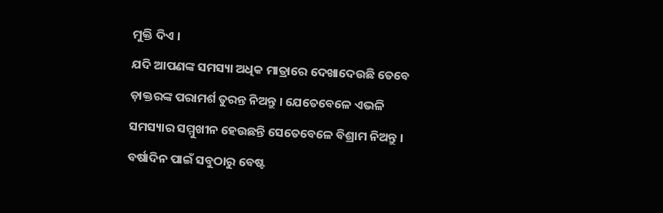ମୁକ୍ତି ଦିଏ ।
ଯଦି ଆପଣଙ୍କ ସମସ୍ୟା ଅଧିକ ମାତ୍ରାରେ ଦେଖାଦେଉଛି ତେବେ ଡ଼ାକ୍ତରଙ୍କ ପରାମର୍ଶ ତୁରନ୍ତ ନିଅନ୍ତୁ । ଯେତେବେଳେ ଏଭଳି ସମସ୍ୟାର ସମ୍ମୁଖୀନ ହେଉଛନ୍ତି ସେତେବେଳେ ବିଶ୍ରାମ ନିଅନ୍ତୁ । ବର୍ଷାଦିନ ପାଇଁ ସବୁଠାରୁ ବେଷ୍ଟ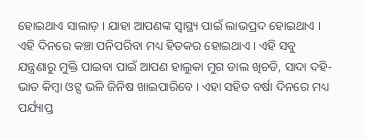ହୋଇଥାଏ ସାଲାଡ଼ । ଯାହା ଆପଣଙ୍କ ସ୍ବାସ୍ଥ୍ୟ ପାଇଁ ଲାଭପ୍ରଦ ହୋଇଥାଏ । ଏହି ଦିନରେ କଞ୍ଚା ପନିପରିବା ମଧ୍ୟ ହିତକର ହୋଇଥାଏ । ଏହି ସବୁ ଯନ୍ତ୍ରଣାରୁ ମୁକ୍ତି ପାଇବା ପାଇଁ ଆପଣ ହାଲୁକା ମୁଗ ଡାଲ ଖିଚଡି, ସାଦା ଦହି-ଭାତ କିମ୍ବା ଓଟ୍ସ ଭଳି ଜିନିଷ ଖାଇପାରିବେ । ଏହା ସହିତ ବର୍ଷା ଦିନରେ ମଧ୍ୟ ପର୍ଯ୍ୟାପ୍ତ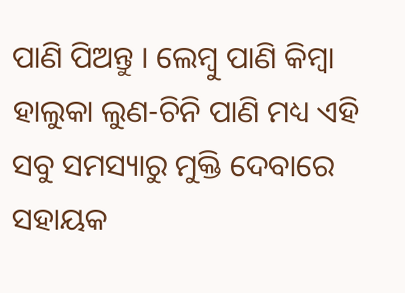ପାଣି ପିଅନ୍ତୁ । ଲେମ୍ବୁ ପାଣି କିମ୍ବା ହାଲୁକା ଲୁଣ-ଚିନି ପାଣି ମଧ୍ୟ ଏହି ସବୁ ସମସ୍ୟାରୁ ମୁକ୍ତି ଦେବାରେ ସହାୟକ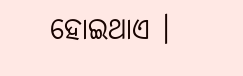ହୋଇଥାଏ ।